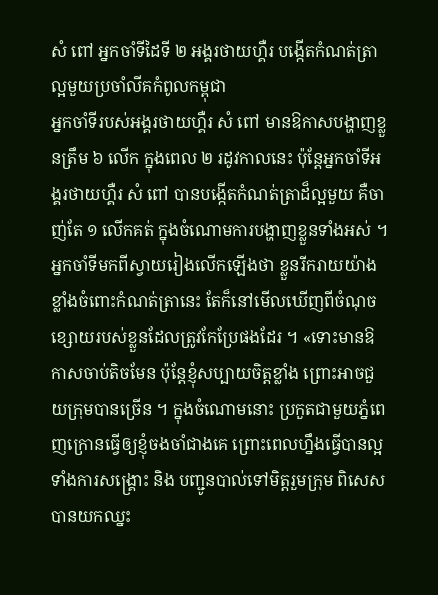សំ ពៅ អ្នកចាំទីដៃទី ២ អង្គរថាយហ្គឺរ បង្កើតកំណត់ត្រាល្អមួយប្រចាំលីគកំពូលកម្ពុជា
អ្នកចាំទីរបស់អង្គរថាយហ្គឺរ សំ ពៅ មានឱកាសបង្ហាញខ្លួនត្រឹម ៦ លើក ក្នុងពេល ២ រដូវកាលនេះ ប៉ុន្តែអ្នកចាំទីអង្គរថាយហ្គឺរ សំ ពៅ បានបង្កើតកំណត់ត្រាដ៏ល្អមួយ គឺចាញ់តែ ១ លើកគត់ ក្នុងចំណោមការបង្ហាញខ្លួនទាំងអស់ ។
អ្នកចាំទីមកពីស្វាយរៀងលើកឡើងថា ខ្លួនរីករាយយ៉ាងខ្លាំងចំពោះកំណត់ត្រានេះ តែក៏នៅមើលឃើញពីចំណុចខ្សោយរបស់ខ្លួនដែលត្រូវកែប្រែផងដែរ ។ «ទោះមានឱកាសចាប់តិចមែន ប៉ុន្តែខ្ញុំសប្បាយចិត្តខ្លាំង ព្រោះអាចជួយក្រុមបានច្រើន ។ ក្នុងចំណោមនោះ ប្រកួតជាមួយភ្នំពេញក្រោនធ្វើឲ្យខ្ញុំចងចាំជាងគេ ព្រោះពេលហ្នឹងធ្វើបានល្អទាំងការសង្គ្រោះ និង បញ្ជូនបាល់ទៅមិត្តរួមក្រុម ពិសេសបានយកឈ្នះ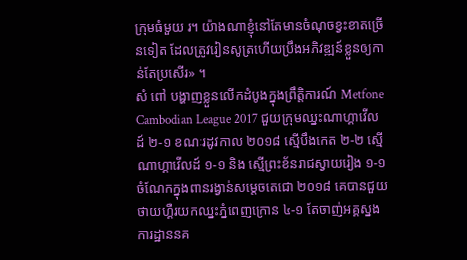ក្រុមធំមួយ រ។ យ៉ាងណាខ្ញុំនៅតែមានចំណុចខ្វះខាតច្រើនទៀត ដែលត្រូវរៀនសូត្រហើយប្រឹងអភិវឌ្ឍន៍ខ្លួនឲ្យកាន់តែប្រសើរ» ។
សំ ពៅ បង្ហាញខ្លួនលើកដំបូងក្នុងព្រឹត្តិការណ៍ Metfone Cambodian League 2017 ជួយក្រុមឈ្នះណាហ្គាវើលដ៍ ២-១ ខណៈរដូវកាល ២០១៨ ស្មើបឹងកេត ២-២ ស្មើណាហ្គាវើលដ៍ ១-១ និង ស្មើព្រះខ័នរាជស្វាយរៀង ១-១ ចំណែកក្នុងពានរង្វាន់សម្ដេចតេជោ ២០១៨ គេបានជួយថាយហ្គឺរយកឈ្នះភ្នំពេញក្រោន ៤-១ តែចាញ់អគ្គស្នងការដ្ឋាននគ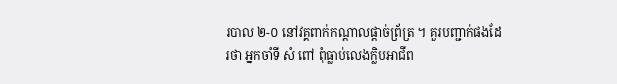របាល ២-០ នៅវគ្គពាក់កណ្ដាលផ្តាច់ព្រ័ត្រ ។ គួរបញ្ជាក់ផងដែរថា អ្នកចាំទី សំ ពៅ ពុំធ្លាប់លេងក្លិបអាជីព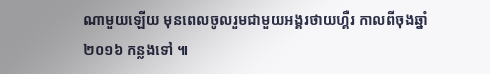ណាមួយឡើយ មុនពេលចូលរួមជាមួយអង្គរថាយហ្គឺរ កាលពីចុងឆ្នាំ ២០១៦ កន្លងទៅ ៕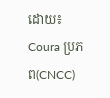ដោយ៖ Coura ប្រភព(CNCC)